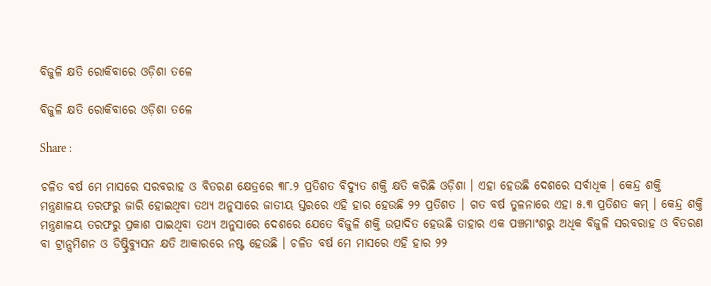ବିଜୁଳି କ୍ଷତି ରୋକିବାରେ ଓଡ଼ିଶା ତଳେ

ବିଜୁଳି କ୍ଷତି ରୋକିବାରେ ଓଡ଼ିଶା ତଳେ

Share :

ଚଳିତ ବର୍ଷ ମେ ମାସରେ ସରବରାହ ଓ ବିତରଣ କ୍ଷେତ୍ରରେ ୩୮.୨ ପ୍ରତିଶତ ବିଦ୍ୟୁତ ଶକ୍ତି କ୍ଷତି କରିଛି ଓଡ଼ିଶା । ଏହା ହେଉଛି ଦେଶରେ ସର୍ବାଧିକ । କେନ୍ଦ୍ର ଶକ୍ତି ମନ୍ତ୍ରଣାଳୟ ତରଫରୁ ଜାରି ହୋଇଥିବା ତଥ୍ୟ ଅନୁସାରେ ଜାତୀୟ ସ୍ତରରେ ଏହି ହାର ହେଉଛି ୨୨ ପ୍ରତିଶତ । ଗତ ବର୍ଷ ତୁଳନାରେ ଏହା ୫.୩ ପ୍ରତିଶତ କମ୍ । କେନ୍ଦ୍ର ଶକ୍ତି ମନ୍ତ୍ରଣାଳୟ ତରଫରୁ ପ୍ରକାଶ ପାଇଥିବା ତଥ୍ୟ ଅନୁସାରେ ଦେଶରେ ଯେତେ ବିଜୁଳି ଶକ୍ତି ଉତ୍ପାଦିତ ହେଉଛି ତାହାର ଏକ ପଞ୍ଚମାଂଶରୁ ଅଧିକ ବିଜୁଳି ସରବରାହ ଓ ବିତରଣ ବା ଟ୍ରାନ୍ସମିଶନ ଓ ଡିଷ୍ଟ୍ରିବ୍ୟୁସନ କ୍ଷତି ଆକାରରେ ନଷ୍ଟ ହେଉଛି । ଚଳିତ ବର୍ଷ ମେ ମାସରେ ଏହି ହାର ୨୨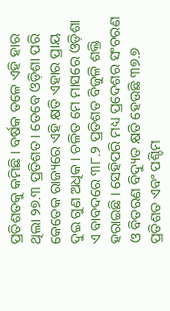ପ୍ରତିଶତକୁ କମିଛି । ବର୍ଷକ ତଳେ ଏହି ହାର ଥିଲା ୨୭.୩ ପ୍ରତିଶତ । ତେବେ ଓଡ଼ିଶା ପରି କେତେକ ରାଜ୍ୟରେ ଏହି କ୍ଷତି ଏହାର ପ୍ରାୟ ଦୁଇ ଗୁଣ ଅଧିକ । ଚଳିତ ମେ ମାସରେ ଓଡ଼ିଶା ଏ ବାବଦରେ ୩୮.୨ ପ୍ରତିଶତ ବିଜୁଳି ଶକ୍ତି ହରାଇଛି । ସେହିପରି ମଧ୍ୟ ପ୍ରଦେଶର ସଂଚରଣ ଓ ବିତରଣ ବିଦ୍ୟୁତ କ୍ଷତି ହେଉଛି ୩୭.୭ ପ୍ରତିଶତ ଏବଂ ପଶ୍ଚିମ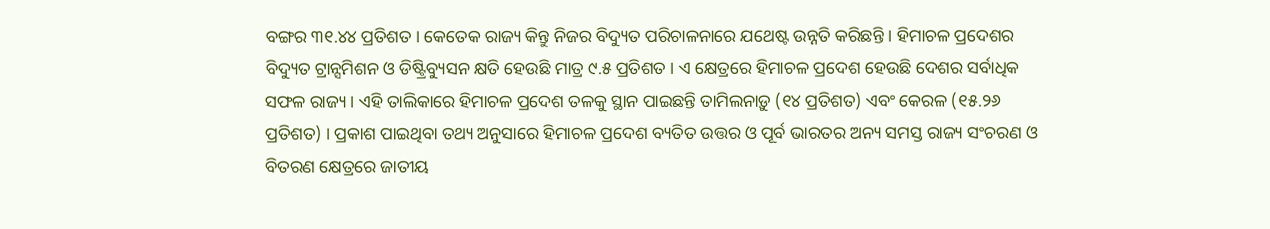ବଙ୍ଗର ୩୧.୪୪ ପ୍ରତିଶତ । କେତେକ ରାଜ୍ୟ କିନ୍ତୁ ନିଜର ବିଦ୍ୟୁତ ପରିଚାଳନାରେ ଯଥେଷ୍ଟ ଉନ୍ନତି କରିଛନ୍ତି । ହିମାଚଳ ପ୍ରଦେଶର ବିଦ୍ୟୁତ ଟ୍ରାନ୍ସମିଶନ ଓ ଡିଷ୍ଟ୍ରିବ୍ୟୁସନ କ୍ଷତି ହେଉଛି ମାତ୍ର ୯.୫ ପ୍ରତିଶତ । ଏ କ୍ଷେତ୍ରରେ ହିମାଚଳ ପ୍ରଦେଶ ହେଉଛି ଦେଶର ସର୍ବାଧିକ ସଫଳ ରାଜ୍ୟ । ଏହି ତାଲିକାରେ ହିମାଚଳ ପ୍ରଦେଶ ତଳକୁ ସ୍ଥାନ ପାଇଛନ୍ତି ତାମିଲନାଡ଼ୁ (୧୪ ପ୍ରତିଶତ) ଏବଂ କେରଳ (୧୫.୨୬ ପ୍ରତିଶତ) । ପ୍ରକାଶ ପାଇଥିବା ତଥ୍ୟ ଅନୁସାରେ ହିମାଚଳ ପ୍ରଦେଶ ବ୍ୟତିତ ଉତ୍ତର ଓ ପୂର୍ବ ଭାରତର ଅନ୍ୟ ସମସ୍ତ ରାଜ୍ୟ ସଂଚରଣ ଓ ବିତରଣ କ୍ଷେତ୍ରରେ ଜାତୀୟ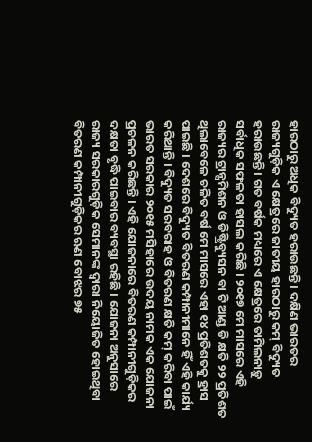ହାରଠାରୁ ଅଧିକ ବିଦ୍ୟୁତ ହରାଉଛନ୍ତି । ଦକ୍ଷିଣ ଭାରତର ରାଜ୍ୟଗୁଡ଼ିକ ଏ କ୍ଷେତ୍ରରେ ଜାତୀୟ ହାରଠାରୁ କମ୍ ବିଦ୍ୟୁତ ହରାଉଛନ୍ତି । ଗତ ବର୍ଷକ ମଧ୍ୟରେ ଏ କ୍ଷେତ୍ରରେ ତାମିଲନାଡ଼ୁ ସର୍ବାଧିକ ସଫଳତା ହାସଲ କରିଛି । ୨୦୧୭ ମେ ମାସରେ ଏହି ରାଜ୍ୟର ଟ୍ରାନ୍ସମିଶନ ଓ ଡିଷ୍ଟ୍ରିବ୍ୟୁସନ ବା ଟି ଆଣ୍ଡ ଡି କ୍ଷତି ୨୨ ପ୍ରତିଶତ ଥିଲାବେଳେ ଚଳିତ ବର୍ଷ ମେ ମାସରେ ଏହା ୧୪ ପ୍ରତିଶତକୁ ହ୍ରାସ ପାଇଛି । ଦେଶରେ ବିଦ୍ୟୁତ ବିତରଣ କମ୍ପାନୀମାନେ ହିଁ ଏହି କାର୍ଯ୍ୟ କରିଥାନ୍ତି । ବିଦ୍ୟୁତ ସରବରାହ ଓ ବିତରଣ କ୍ଷତି କମ୍ କରିବା ପାଇଁ ଭାରତ ସରକାର ୨୦୧୫ ମସିହାରେ ଉଦୟ ନାମକ ଏକ ଯୋଜନା ପ୍ରଚଳନ କରିଛନ୍ତି । ଏହି ଯୋଜନାରେ ବିତରଣ କମ୍ପାନୀଗୁଡ଼ିକର ଦକ୍ଷତା ବୃଦ୍ଧି ପାଇବାର ବ୍ୟବସ୍ଥା ରହିଛି । ଯୋଜନା ଅନୁସାରେ ରାଜ୍ୟ ସରକାରଗୁଡ଼ିକ ସେମାନଙ୍କ ଦ୍ୱାରା ନିୟୋଜିତ ହୋଇଥିବା ବିତରଣ କମ୍ପାନୀଗୁଡ଼ିକର ଋଣ ବୋଝର ୭୫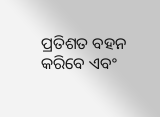ପ୍ରତିଶତ ବହନ କରିବେ ଏବଂ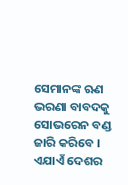ସେମାନଙ୍କ ଋଣ ଭରଣା ବାବଦକୁ ସୋଭରେନ ବଣ୍ଡ ଜାରି କରିବେ । ଏଯାଏଁ ଦେଶର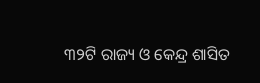୩୨ଟି ରାଜ୍ୟ ଓ କେନ୍ଦ୍ର ଶାସିତ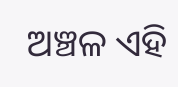ଅଞ୍ଚଳ ଏହି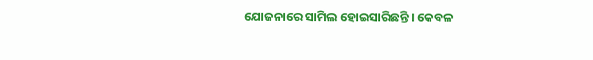ଯୋଜନାରେ ସାମିଲ ହୋଇସାରିଛନ୍ତି । କେବଳ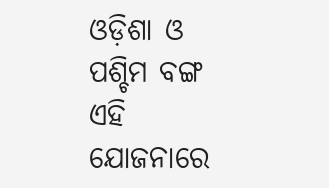ଓଡ଼ିଶା ଓ ପଶ୍ଚିମ ବଙ୍ଗ ଏହି ଯୋଜନାରେ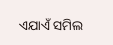ଏଯାଏଁ ସମିଲ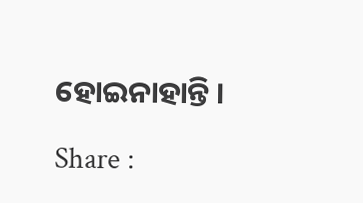ହୋଇନାହାନ୍ତି ।

Share :